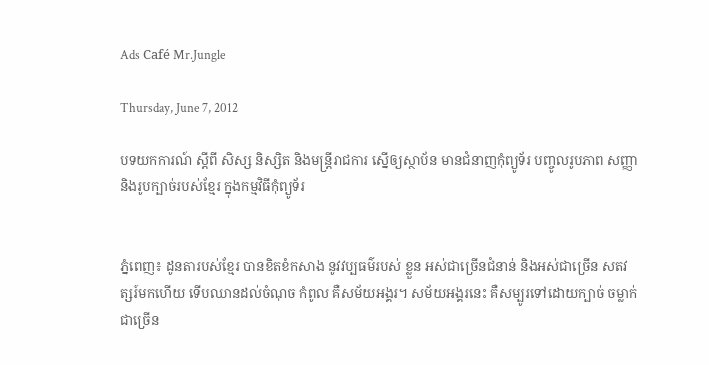Ads Café Mr.Jungle

Thursday, June 7, 2012

បទយកការណ៍ ស្តីពី សិស្ស និស្សិត និងមន្រ្តីរាជការ ស្នើឲ្យស្ថាប័ន មានជំនាញកុំព្យូទ័រ បញ្ចូលរូបភាព សញ្ញា និងរូបក្បាច់របស់ខ្មែរ ក្នុងកម្មវិធីកុំព្យូទ័រ


ភ្នំពេញ៖ ដូនតារបស់ខ្មែរ បានខិតខំកសាង នូវវប្បធម៌របស់ ខ្លួន អស់ជាច្រើនជំនាន់ និងអស់ជាច្រើន សតវត្សរ៍មកហើយ ទើបឈានដល់ចំណុច កំពូល គឺសម័យអង្គរ។ សម័យអង្គរនេះ គឺសម្បូរទៅដោយក្បាច់ ចម្លាក់ជាច្រើន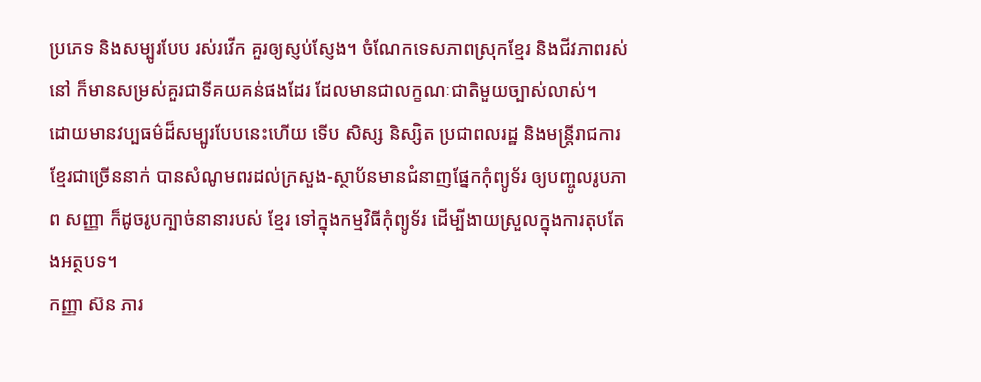ប្រភេទ និងសម្បូរបែប រស់រវើក គួរឲ្យស្ញប់ស្ញែង។ ចំណែកទេសភាពស្រុកខ្មែរ និងជីវភាពរស់នៅ ក៏មានសម្រស់គួរជាទីគយគន់ផងដែរ ដែលមានជាលក្ខណៈជាតិមួយច្បាស់លាស់។
ដោយមានវប្បធម៌ដ៏សម្បូរបែបនេះហើយ ទើប សិស្ស និស្សិត ប្រជាពលរដ្ឋ និងមន្រ្តីរាជការខ្មែរជាច្រើននាក់ បានសំណូមពរដល់ក្រសួង-ស្ថាប័នមានជំនាញផ្នែកកុំព្យូទ័រ ឲ្យបញ្ចូលរូបភាព សញ្ញា ក៏ដូចរូបក្បាច់នានារបស់ ខ្មែរ ទៅក្នុងកម្មវិធីកុំព្យូទ័រ ដើម្បីងាយស្រួលក្នុងការតុបតែងអត្ថបទ។
កញ្ញា ស៊ន ភារ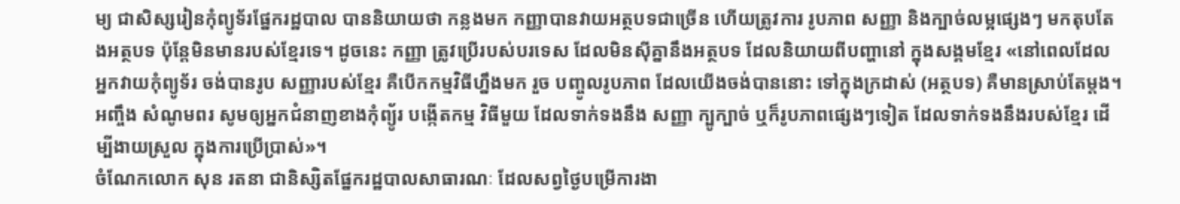ម្យ ជាសិស្សរៀនកុំព្យូទ័រផ្នែករដ្ឋបាល បាននិយាយថា កន្លងមក កញ្ញាបានវាយអត្ថបទជាច្រើន ហើយត្រូវការ រូបភាព សញ្ញា និងក្បាច់លម្អផ្សេងៗ មកតុបតែងអត្ថបទ ប៉ុន្តែមិនមានរបស់ខ្មែរទេ។ ដូចនេះ កញ្ញា ត្រូវប្រើរបស់បរទេស ដែលមិនស៊ីគ្នានឹងអត្ថបទ ដែលនិយាយពីបញ្ហានៅ ក្នុងសង្គមខ្មែរ «នៅពេលដែល អ្នកវាយកុំព្យូទ័រ ចង់បានរូប សញ្ញារបស់ខ្មែរ គឺបើកកម្មវិធីហ្នឹងមក រួច បញ្ចូលរូបភាព ដែលយើងចង់បាននោះ ទៅក្នុងក្រដាស់ (អត្ថបទ) គឺមានស្រាប់តែម្តង។ អញ្ចឹង សំណូមពរ សូមឲ្យអ្នកជំនាញខាងកុំព្យូ័រ បង្កើតកម្ម វិធីមួយ ដែលទាក់ទងនឹង សញ្ញា ក្បូក្បាច់ ឬក៏រូបភាពផ្សេងៗទៀត ដែលទាក់ទងនឹងរបស់ខ្មែរ ដើម្បីងាយស្រួល ក្នុងការប្រើប្រាស់»។
ចំណែកលោក សុន រតនា ជានិស្សិតផ្នែករដ្ឋបាលសាធារណៈ ដែលសព្វថ្ងៃបម្រើការងា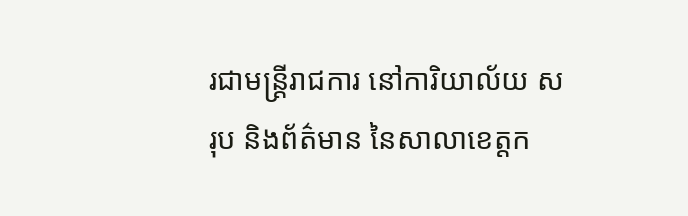រជាមន្រ្តីរាជការ នៅការិយាល័យ សរុប និងព័ត៌មាន នៃសាលាខេត្តក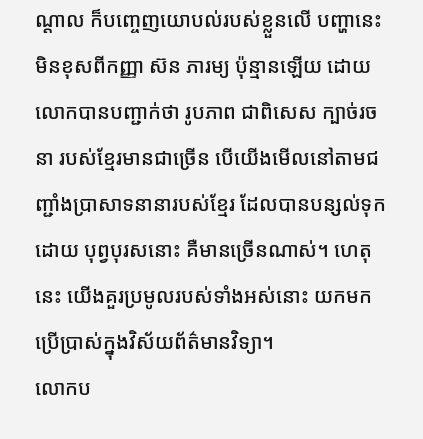ណ្តាល ក៏បញ្ចេញយោបល់របស់ខ្លួនលើ បញ្ហានេះ មិនខុសពីកញ្ញា ស៊ន ភារម្យ ប៉ុន្មានឡើយ ដោយលោកបានបញ្ជាក់ថា រូបភាព ជាពិសេស ក្បាច់រចនា របស់ខ្មែរមានជាច្រើន បើយើងមើលនៅតាមជញ្ជាំងប្រាសាទនានារបស់ខ្មែរ ដែលបានបន្សល់ទុកដោយ បុព្វបុរសនោះ គឺមានច្រើនណាស់។ ហេតុនេះ យើងគួរប្រមូលរបស់ទាំងអស់នោះ យកមកប្រើប្រាស់ក្នុងវិស័យព័ត៌មានវិទ្យា។
លោកប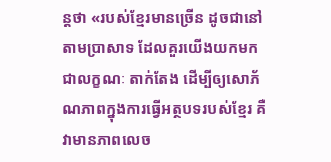ន្តថា «របស់ខ្មែរមានច្រើន ដូចជានៅតាមប្រាសាទ ដែលគួរយើងយកមកជាលក្ខណៈ តាក់តែង ដើម្បីឲ្យសោភ័ណភាពក្នុងការធ្វើអត្ថបទរបស់ខ្មែរ គឺវាមានភាពលេច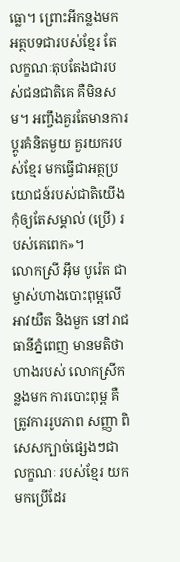ធ្លោ។ ព្រោះអីកន្លងមកអត្ថបទជារបស់ខ្មែរ តែលក្ខណៈតុបតែងជារបស់ជនជាតិគេ គឺមិនសម។ អញ្ចឹងគួរតែមានការប្តូរគំនិតមួយ គួរយករបស់ខ្មែរ មកធ្វើជាអត្ថប្រយោជន៍របស់ជាតិយើង កុំឲ្យតែសម្គាល់ (ប្រើ) របស់គេពេក»។
លោកស្រី អ៊ឹម បូរ៉េត ជាម្ចាស់ហាងបោះពុម្ពលើអាវយឺត និងមួក នៅរាជធានីភ្នំពេញ មានមតិថា ហាងរបស់ លោកស្រីកន្លងមក ការបោះពុម្ព គឺត្រូវការរូបភាព សញ្ញា ពិសេសក្បាច់ផ្សេងៗជាលក្ខណៈ របស់ខ្មែរ យកមកប្រើដែរ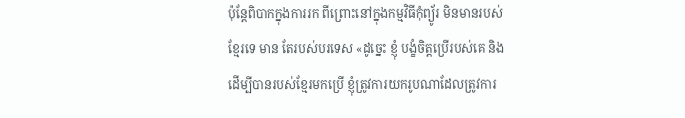ប៉ុន្តែពិបាកក្នុងការរក ពីព្រោះនៅក្នុងកម្មវិធីកុំព្យូ័រ មិនមានរបស់ខ្មែរទេ មាន តែរបស់បរទេស «ដូច្នេះ ខ្ញុំ បង្ខំចិត្តប្រើរបស់គេ និងដើម្បីបានរបស់ខ្មែរមកប្រើ ខ្ញុំត្រូវការយករូបណាដែលត្រូវការ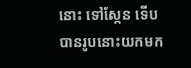នោះ ទៅស្កែន ទើបបានរូបនោះយកមក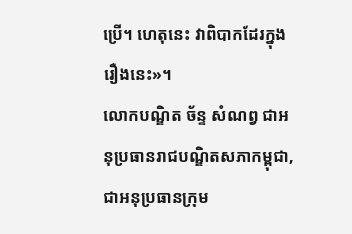ប្រើ។ ហេតុនេះ វាពិបាកដែរក្នុងរឿងនេះ»។
លោកបណ្ឌិត ច័ន្ទ សំណព្វ ជាអនុប្រធានរាជបណ្ឌិតសភាកម្ពុជា, ជាអនុប្រធានក្រុម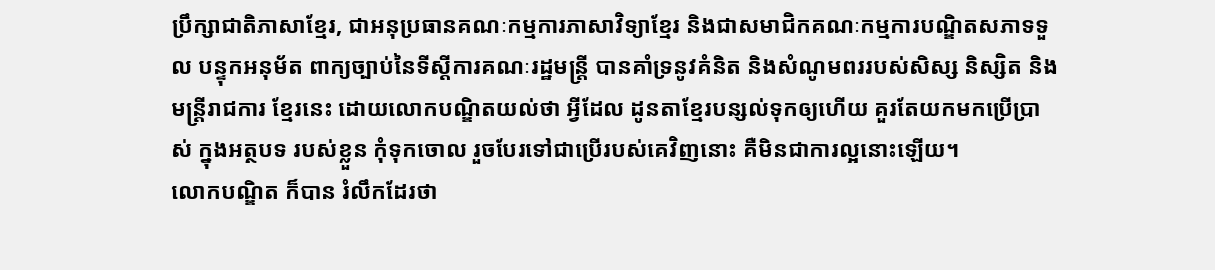ប្រឹក្សាជាតិភាសាខ្មែរ, ជាអនុប្រធានគណៈកម្មការភាសាវិទ្យាខ្មែរ និងជាសមាជិកគណៈកម្មការបណ្ឌិតសភាទទួល បន្ទុកអនុម័ត ពាក្យច្បាប់នៃទីស្តីការគណៈរដ្ឋមន្រ្តី បានគាំទ្រនូវគំនិត និងសំណូមពររបស់សិស្ស និស្សិត និងមន្រ្តីរាជការ ខ្មែរនេះ ដោយលោកបណ្ឌិតយល់ថា អ្វីដែល ដូនតាខ្មែរបន្សល់ទុកឲ្យហើយ គួរតែយកមកប្រើប្រាស់ ក្នុងអត្ថបទ របស់ខ្លួន កុំទុកចោល រួចបែរទៅជាប្រើរបស់គេវិញនោះ គឺមិនជាការល្អនោះឡើយ។
លោកបណ្ឌិត ក៏បាន រំលឹកដែរថា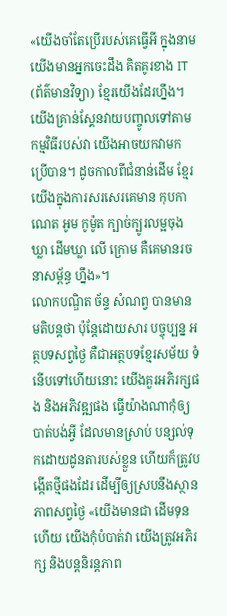«យើងចាំតែប្រើរបស់គេធ្វើអី ក្នុងនាមយើងមានអ្នកចេះដឹង គិតគូរខាង IT (ព័ត៌មានវិទ្យា) ខ្មែរយើងដែរហ្នឹង។ យើងគ្រាន់ស្គែនវាយបញ្ចូលទៅតាមកម្មវិធីរបស់វា យើងអាចយកវាមក ប្រើបាន។ ដូចកាលពីជំនាន់ដើម ខ្មែរយើងក្នុងការសរសេរគេមាន កុបកាណេត អូម កូម៉ូត ក្បាច់ក្បូរលម្អចុងឃ្លា ដើមឃ្លា លើ ក្រោម គឺគេមានរចនាសម្ព័ន្ធ ហ្នឹង»។
លោកបណ្ឌិត ច័ន្ទ សំណព្វ បានមានមតិបន្តថា ប៉ុន្តែដោយសារ បច្ចុប្បន្ន អត្ថបទសព្វថ្ងៃ គឺជាអត្ថបទខ្មែរសម័យ ទំនើបទៅហើយនោះ យើងគួរអភិរក្សផង និងអភិវឌ្ឍផង ធ្វើយ៉ាងណាកុំឲ្យបាត់បង់អ្វី ដែលមានស្រាប់ បន្សល់ទុកដោយដូនតារបស់ខ្លួន ហើយក៏ត្រូវបង្កើតថ្មីផងដែរ ដើម្បីឲ្យស្របនឹងស្ថានភាពសព្វថ្ងៃ «យើងមានជា ដើមទុនហើយ យើងកុំបំបាត់វា យើងត្រូវអភិរក្ស និងបន្តនិរន្តភាព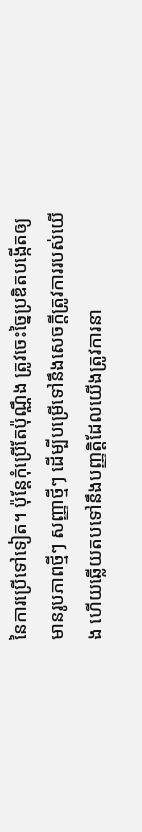នៃការប្រើទៅទៀត។ ប៉ុន្តែកុំប្រើតែប៉ុណ្ណឹង ត្រូវចេះច្នៃប្រឌិតបង្កើតឲ្យមានរូបភាពថ្មីៗ សញ្ញាថ្មីៗ ដើម្បីបម្រើទៅនឹងសេចក្តីត្រូវការរបស់យើង ហើយឆ្លើយតបទៅនឹងបញ្ញត្តិដែលយើងត្រូវការនា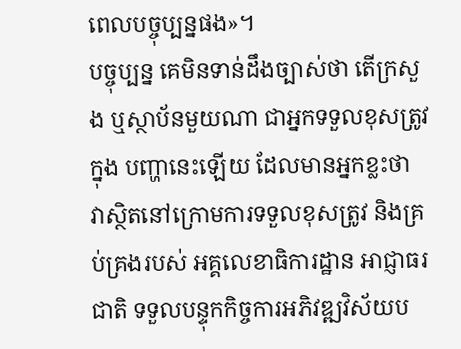ពេលបច្ចុប្បន្នផង»។
បច្ចុប្បន្ន គេមិនទាន់ដឹងច្បាស់ថា តើក្រសួង ឬស្ថាប័នមួយណា ជាអ្នកទទួលខុសត្រូវក្នុង បញ្ហានេះឡើយ ដែលមានអ្នកខ្លះថា វាស្ថិតនៅក្រោមការទទួលខុសត្រូវ និងគ្រប់គ្រងរបស់ អគ្គលេខាធិការដ្ឋាន អាជ្ញាធរជាតិ ទទួលបន្ទុកកិច្ចការអភិវឌ្ឍវិស័យប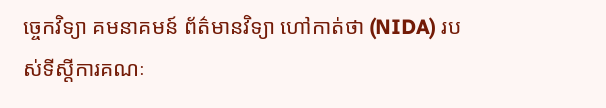ច្ចេកវិទ្យា គមនាគមន៍ ព័ត៌មានវិទ្យា ហៅកាត់ថា (NIDA) របស់ទីស្តីការគណៈ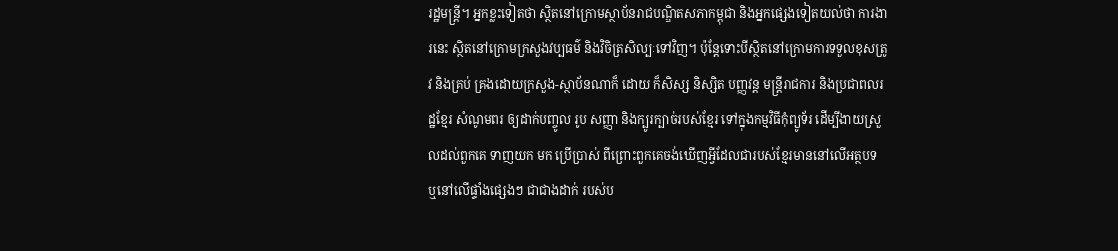រដ្ឋមន្រ្តី។ អ្នកខ្លះទៀតថា ស្ថិតនៅក្រោមស្ថាប័នរាជបណ្ឌិតសភាកម្ពុជា និងអ្នកផ្សេងទៀតយល់ថា ការងារនេះ ស្ថិតនៅក្រោមក្រសួងវប្បធម៌ និងវិចិត្រសិល្បៈទៅវិញ។ ប៉ុន្តែទោះបីស្ថិតនៅក្រោមការទទួលខុសត្រូវ និងគ្រប់ គ្រងដោយក្រសួង-ស្ថាប័នណាក៏ ដោយ ក៏សិស្ស និស្សិត បញ្ញវន្ត មន្រ្តីរាជការ និងប្រជាពលរដ្ឋខ្មែរ សំណូមពរ ឲ្យដាក់បញ្ចូល រូប សញ្ញា និងក្បូរក្បាច់របស់ខ្មែរ ទៅក្នុងកម្មវិធីកុំព្យូទ័រ ដើម្បីងាយស្រួលដល់ពួកគេ ទាញយក មក ប្រើប្រាស់ ពីព្រោះពួកគេចង់ឃើញអ្វីដែលជារបស់ខ្មែរមាននៅលើអត្ថបទ ឬនៅលើផ្ទាំងផ្សេងៗ ជាជាងដាក់ របស់ប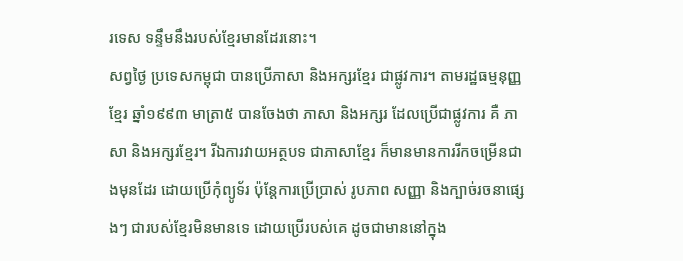រទេស ទន្ទឹមនឹងរបស់ខ្មែរមានដែរនោះ។
សព្វថ្ងៃ ប្រទេសកម្ពុជា បានប្រើភាសា និងអក្សរខ្មែរ ជាផ្លូវការ។ តាមរដ្ឋធម្មនុញ្ញខ្មែរ ឆ្នាំ១៩៩៣ មាត្រា៥ បានចែងថា ភាសា និងអក្សរ ដែលប្រើជាផ្លូវការ គឺ ភាសា និងអក្សរខ្មែរ។ រីឯការវាយអត្ថបទ ជាភាសាខ្មែរ ក៏មានមានការរីកចម្រើនជាងមុនដែរ ដោយប្រើកុំព្យូទ័រ ប៉ុន្តែការប្រើប្រាស់ រូបភាព សញ្ញា និងក្បាច់រចនាផ្សេងៗ ជារបស់ខ្មែរមិនមានទេ ដោយប្រើរបស់គេ ដូចជាមាននៅក្នុង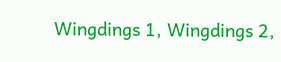Wingdings 1, Wingdings 2,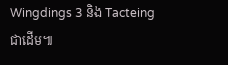Wingdings 3 និង Tacteing ជាដើម៕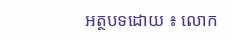អត្ថបទដោយ ៖ លោក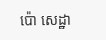ប៉ោ សេដ្ឋា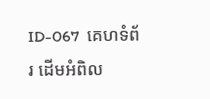ID-067  គេហទំព័រ ដើមអំពិល